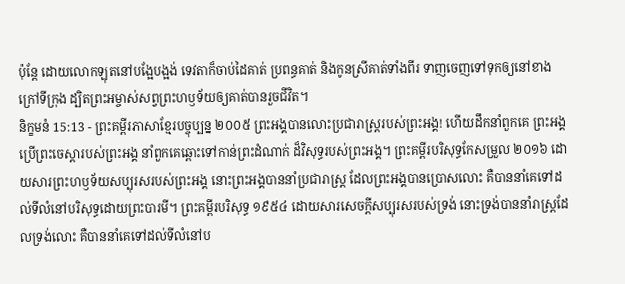ប៉ុន្តែ ដោយលោកឡុតនៅបង្អែបង្អង់ ទេវតាក៏ចាប់ដៃគាត់ ប្រពន្ធគាត់ និងកូនស្រីគាត់ទាំងពីរ ទាញចេញទៅទុកឲ្យនៅខាងក្រៅទីក្រុង ដ្បិតព្រះអម្ចាស់សព្វព្រះហឫទ័យឲ្យគាត់បានរួចជីវិត។
និក្ខមនំ 15:13 - ព្រះគម្ពីរភាសាខ្មែរបច្ចុប្បន្ន ២០០៥ ព្រះអង្គបានលោះប្រជារាស្ត្ររបស់ព្រះអង្គ! ហើយដឹកនាំពួកគេ ព្រះអង្គប្រើព្រះចេស្ដារបស់ព្រះអង្គ នាំពួកគេឆ្ពោះទៅកាន់ព្រះដំណាក់ ដ៏វិសុទ្ធរបស់ព្រះអង្គ។ ព្រះគម្ពីរបរិសុទ្ធកែសម្រួល ២០១៦ ដោយសារព្រះហឫទ័យសប្បុរសរបស់ព្រះអង្គ នោះព្រះអង្គបាននាំប្រជារាស្ត្រ ដែលព្រះអង្គបានប្រោសលោះ គឺបាននាំគេទៅដល់ទីលំនៅបរិសុទ្ធដោយព្រះបារមី។ ព្រះគម្ពីរបរិសុទ្ធ ១៩៥៤ ដោយសារសេចក្ដីសប្បុរសរបស់ទ្រង់ នោះទ្រង់បាននាំរាស្ត្រដែលទ្រង់លោះ គឺបាននាំគេទៅដល់ទីលំនៅប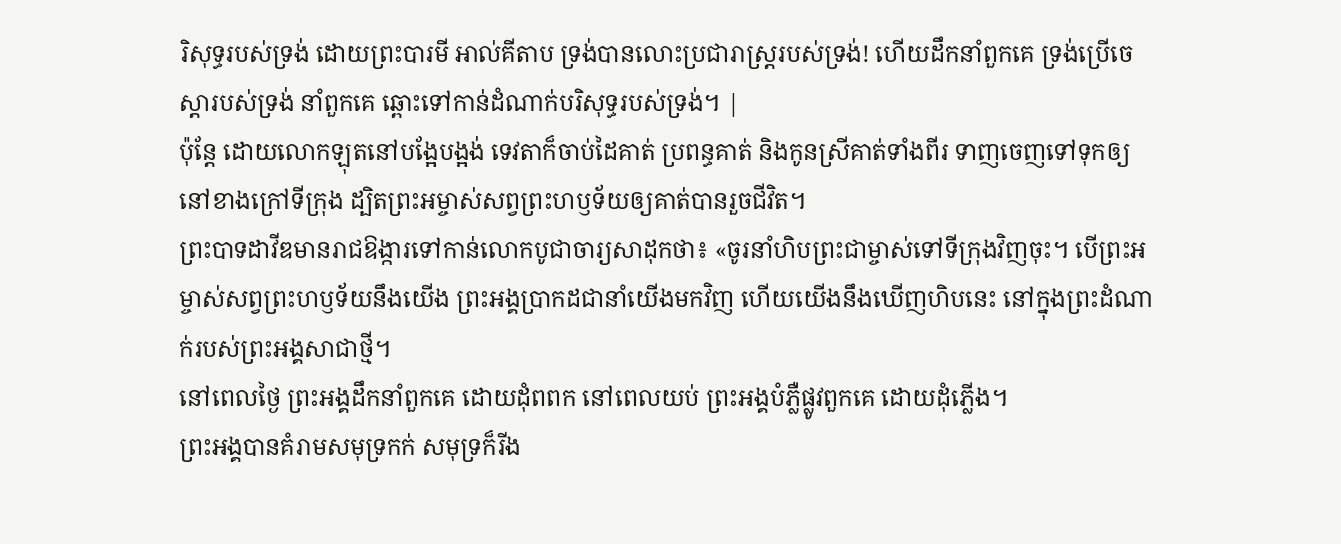រិសុទ្ធរបស់ទ្រង់ ដោយព្រះបារមី អាល់គីតាប ទ្រង់បានលោះប្រជារាស្ត្ររបស់ទ្រង់! ហើយដឹកនាំពួកគេ ទ្រង់ប្រើចេស្តារបស់ទ្រង់ នាំពួកគេ ឆ្ពោះទៅកាន់ដំណាក់បរិសុទ្ធរបស់ទ្រង់។ |
ប៉ុន្តែ ដោយលោកឡុតនៅបង្អែបង្អង់ ទេវតាក៏ចាប់ដៃគាត់ ប្រពន្ធគាត់ និងកូនស្រីគាត់ទាំងពីរ ទាញចេញទៅទុកឲ្យនៅខាងក្រៅទីក្រុង ដ្បិតព្រះអម្ចាស់សព្វព្រះហឫទ័យឲ្យគាត់បានរួចជីវិត។
ព្រះបាទដាវីឌមានរាជឱង្ការទៅកាន់លោកបូជាចារ្យសាដុកថា៖ «ចូរនាំហិបព្រះជាម្ចាស់ទៅទីក្រុងវិញចុះ។ បើព្រះអម្ចាស់សព្វព្រះហឫទ័យនឹងយើង ព្រះអង្គប្រាកដជានាំយើងមកវិញ ហើយយើងនឹងឃើញហិបនេះ នៅក្នុងព្រះដំណាក់របស់ព្រះអង្គសាជាថ្មី។
នៅពេលថ្ងៃ ព្រះអង្គដឹកនាំពួកគេ ដោយដុំពពក នៅពេលយប់ ព្រះអង្គបំភ្លឺផ្លូវពួកគេ ដោយដុំភ្លើង។
ព្រះអង្គបានគំរាមសមុទ្រកក់ សមុទ្រក៏រីង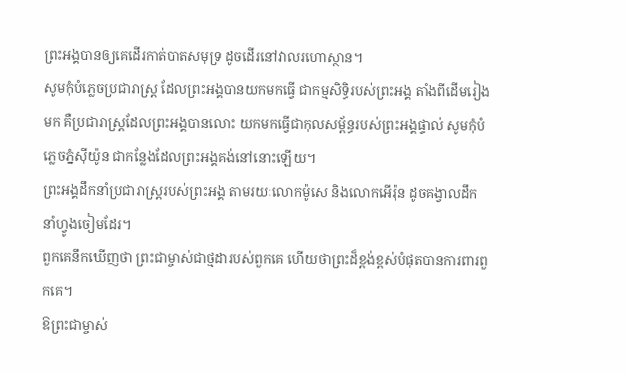ព្រះអង្គបានឲ្យគេដើរកាត់បាតសមុទ្រ ដូចដើរនៅវាលរហោស្ថាន។
សូមកុំបំភ្លេចប្រជារាស្ត្រ ដែលព្រះអង្គបានយកមកធ្វើ ជាកម្មសិទ្ធិរបស់ព្រះអង្គ តាំងពីដើមរៀងមក គឺប្រជារាស្ត្រដែលព្រះអង្គបានលោះ យកមកធ្វើជាកុលសម្ព័ន្ធរបស់ព្រះអង្គផ្ទាល់ សូមកុំបំភ្លេចភ្នំស៊ីយ៉ូន ជាកន្លែងដែលព្រះអង្គគង់នៅនោះឡើយ។
ព្រះអង្គដឹកនាំប្រជារាស្ត្ររបស់ព្រះអង្គ តាមរយៈលោកម៉ូសេ និងលោកអើរ៉ុន ដូចគង្វាលដឹកនាំហ្វូងចៀមដែរ។
ពួកគេនឹកឃើញថា ព្រះជាម្ចាស់ជាថ្មដារបស់ពួកគេ ហើយថាព្រះដ៏ខ្ពង់ខ្ពស់បំផុតបានការពារពួកគេ។
ឱព្រះជាម្ចាស់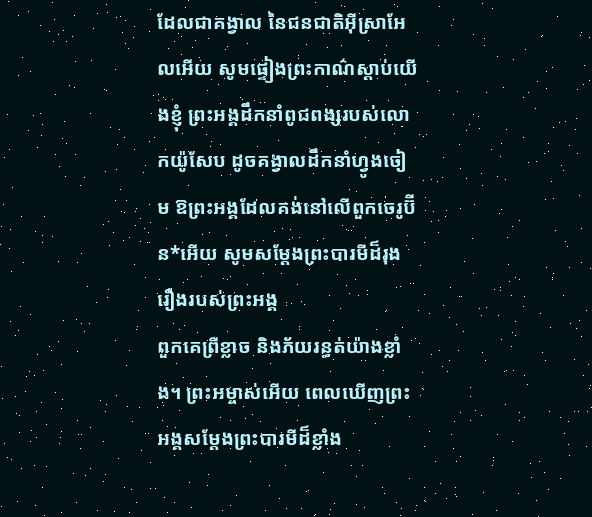ដែលជាគង្វាល នៃជនជាតិអ៊ីស្រាអែលអើយ សូមផ្ទៀងព្រះកាណ៌ស្ដាប់យើងខ្ញុំ ព្រះអង្គដឹកនាំពូជពង្សរបស់លោកយ៉ូសែប ដូចគង្វាលដឹកនាំហ្វូងចៀម ឱព្រះអង្គដែលគង់នៅលើពួកចេរូប៊ីន*អើយ សូមសម្តែងព្រះបារមីដ៏រុងរឿងរបស់ព្រះអង្គ
ពួកគេព្រឺខ្លាច និងភ័យរន្ធត់យ៉ាងខ្លាំង។ ព្រះអម្ចាស់អើយ ពេលឃើញព្រះអង្គសម្តែងព្រះបារមីដ៏ខ្លាំង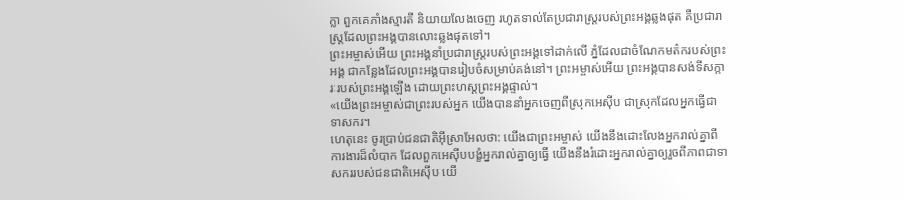ក្លា ពួកគេភាំងស្មារតី និយាយលែងចេញ រហូតទាល់តែប្រជារាស្ត្ររបស់ព្រះអង្គឆ្លងផុត គឺប្រជារាស្ត្រដែលព្រះអង្គបានលោះឆ្លងផុតទៅ។
ព្រះអម្ចាស់អើយ ព្រះអង្គនាំប្រជារាស្ត្ររបស់ព្រះអង្គទៅដាក់លើ ភ្នំដែលជាចំណែកមត៌ករបស់ព្រះអង្គ ជាកន្លែងដែលព្រះអង្គបានរៀបចំសម្រាប់គង់នៅ។ ព្រះអម្ចាស់អើយ ព្រះអង្គបានសង់ទីសក្ការៈរបស់ព្រះអង្គឡើង ដោយព្រះហស្ដព្រះអង្គផ្ទាល់។
«យើងព្រះអម្ចាស់ជាព្រះរបស់អ្នក យើងបាននាំអ្នកចេញពីស្រុកអេស៊ីប ជាស្រុកដែលអ្នកធ្វើជាទាសករ។
ហេតុនេះ ចូរប្រាប់ជនជាតិអ៊ីស្រាអែលថា: យើងជាព្រះអម្ចាស់ យើងនឹងដោះលែងអ្នករាល់គ្នាពីការងារដ៏លំបាក ដែលពួកអេស៊ីបបង្ខំអ្នករាល់គ្នាឲ្យធ្វើ យើងនឹងរំដោះអ្នករាល់គ្នាឲ្យរួចពីភាពជាទាសកររបស់ជនជាតិអេស៊ីប យើ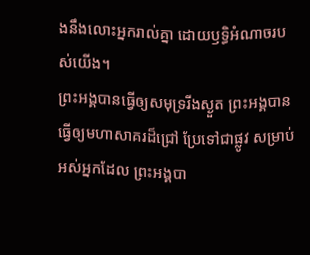ងនឹងលោះអ្នករាល់គ្នា ដោយឫទ្ធិអំណាចរបស់យើង។
ព្រះអង្គបានធ្វើឲ្យសមុទ្ររីងស្ងួត ព្រះអង្គបានធ្វើឲ្យមហាសាគរដ៏ជ្រៅ ប្រែទៅជាផ្លូវ សម្រាប់អស់អ្នកដែល ព្រះអង្គបា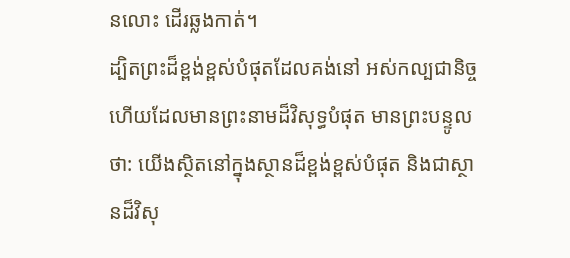នលោះ ដើរឆ្លងកាត់។
ដ្បិតព្រះដ៏ខ្ពង់ខ្ពស់បំផុតដែលគង់នៅ អស់កល្បជានិច្ច ហើយដែលមានព្រះនាមដ៏វិសុទ្ធបំផុត មានព្រះបន្ទូលថា: យើងស្ថិតនៅក្នុងស្ថានដ៏ខ្ពង់ខ្ពស់បំផុត និងជាស្ថានដ៏វិសុ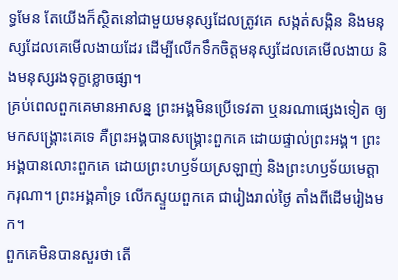ទ្ធមែន តែយើងក៏ស្ថិតនៅជាមួយមនុស្សដែលត្រូវគេ សង្កត់សង្កិន និងមនុស្សដែលគេមើលងាយដែរ ដើម្បីលើកទឹកចិត្តមនុស្សដែលគេមើលងាយ និងមនុស្សរងទុក្ខខ្លោចផ្សា។
គ្រប់ពេលពួកគេមានអាសន្ន ព្រះអង្គមិនប្រើទេវតា ឬនរណាផ្សេងទៀត ឲ្យមកសង្គ្រោះគេទេ គឺព្រះអង្គបានសង្គ្រោះពួកគេ ដោយផ្ទាល់ព្រះអង្គ។ ព្រះអង្គបានលោះពួកគេ ដោយព្រះហឫទ័យស្រឡាញ់ និងព្រះហឫទ័យមេត្តាករុណា។ ព្រះអង្គគាំទ្រ លើកស្ទួយពួកគេ ជារៀងរាល់ថ្ងៃ តាំងពីដើមរៀងមក។
ពួកគេមិនបានសួរថា តើ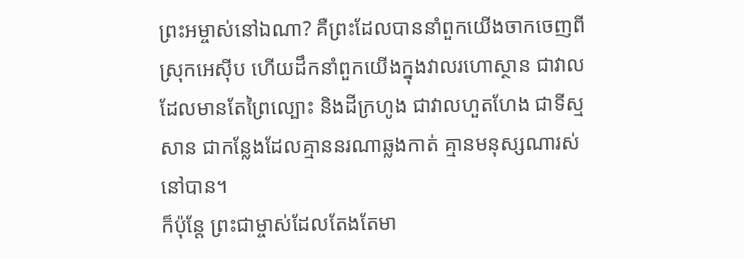ព្រះអម្ចាស់នៅឯណា? គឺព្រះដែលបាននាំពួកយើងចាកចេញពី ស្រុកអេស៊ីប ហើយដឹកនាំពួកយើងក្នុងវាលរហោស្ថាន ជាវាលដែលមានតែព្រៃល្បោះ និងដីក្រហូង ជាវាលហួតហែង ជាទីស្មសាន ជាកន្លែងដែលគ្មាននរណាឆ្លងកាត់ គ្មានមនុស្សណារស់នៅបាន។
ក៏ប៉ុន្តែ ព្រះជាម្ចាស់ដែលតែងតែមា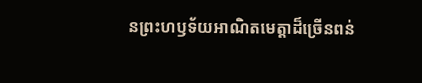នព្រះហឫទ័យអាណិតមេត្តាដ៏ច្រើនពន់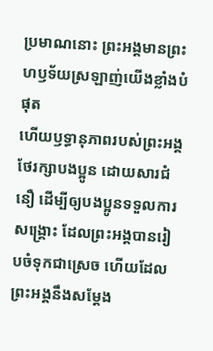ប្រមាណនោះ ព្រះអង្គមានព្រះហឫទ័យស្រឡាញ់យើងខ្លាំងបំផុត
ហើយឫទ្ធានុភាពរបស់ព្រះអង្គថែរក្សាបងប្អូន ដោយសារជំនឿ ដើម្បីឲ្យបងប្អូនទទួលការសង្គ្រោះ ដែលព្រះអង្គបានរៀបចំទុកជាស្រេច ហើយដែលព្រះអង្គនឹងសម្តែង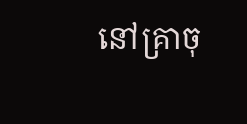នៅគ្រាចុ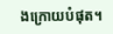ងក្រោយបំផុត។